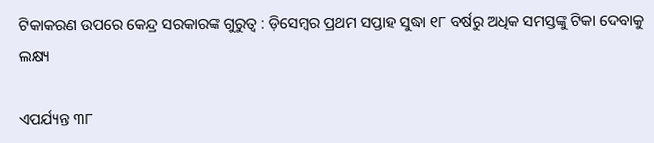ଟିକାକରଣ ଉପରେ କେନ୍ଦ୍ର ସରକାରଙ୍କ ଗୁରୁତ୍ୱ : ଡ଼ିସେମ୍ବର ପ୍ରଥମ ସପ୍ତାହ ସୁଦ୍ଧା ୧୮ ବର୍ଷରୁ ଅଧିକ ସମସ୍ତଙ୍କୁ ଟିକା ଦେବାକୁ ଲକ୍ଷ୍ୟ

ଏପର୍ଯ୍ୟନ୍ତ ୩୮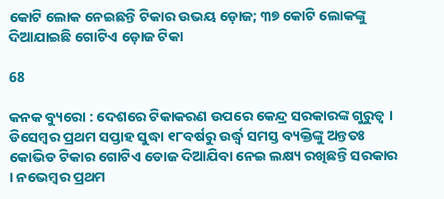କୋଟି ଲୋକ ନେଇଛନ୍ତି ଟିକାର ଉଭୟ ଡ଼ୋଜ; ୩୭ କୋଟି ଲୋକଙ୍କୁ ଦିଆଯାଇଛି ଗୋଟିଏ ଡ଼ୋଜ ଟିକା

68

କନକ ବ୍ୟୁରୋ : ଦେଶରେ ଟିକାକରଣ ଉପରେ କେନ୍ଦ୍ର ସରକାରଙ୍କ ଗୁରୁତ୍ୱ । ଡିସେମ୍ବର ପ୍ରଥମ ସପ୍ତାହ ସୁଦ୍ଧା ୧୮ବର୍ଷରୁ ଉର୍ଦ୍ଧ୍ୱ ସମସ୍ତ ବ୍ୟକ୍ତିଙ୍କୁ ଅନ୍ତତଃ କୋଭିଡ ଟିକାର ଗୋଟିଏ ଡୋଜ ଦିଆଯିବା ନେଇ ଲକ୍ଷ୍ୟ ରଖିଛନ୍ତି ସରକାର । ନଭେମ୍ବର ପ୍ରଥମ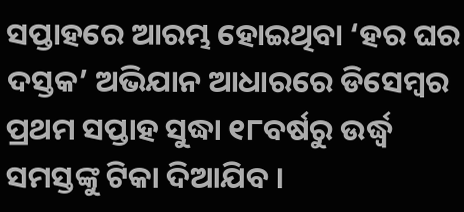ସପ୍ତାହରେ ଆରମ୍ଭ ହୋଇଥିବା ‘ହର ଘର ଦସ୍ତକ’ ଅଭିଯାନ ଆଧାରରେ ଡିସେମ୍ବର ପ୍ରଥମ ସପ୍ତାହ ସୁଦ୍ଧା ୧୮ବର୍ଷରୁ ଉର୍ଦ୍ଧ୍ୱ ସମସ୍ତଙ୍କୁ ଟିକା ଦିଆଯିବ ।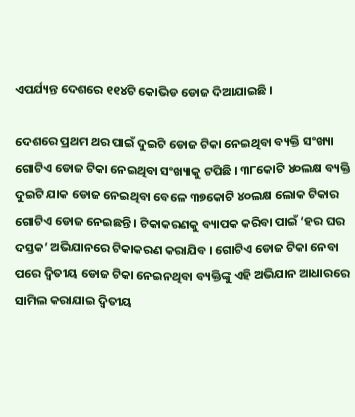ଏପର୍ଯ୍ୟନ୍ତ ଦେଶରେ ୧୧୪ଟି କୋଭିଡ ଡୋଜ ଦିଆଯାଇଛି ।

ଦେଶରେ ପ୍ରଥମ ଥର ପାଇଁ ଦୁଇଟି ଡୋଜ ଟିକା ନେଇଥିବା ବ୍ୟକ୍ତି ସଂଖ୍ୟା ଗୋଟିଏ ଡୋଜ ଟିକା ନେଇଥିବା ସଂଖ୍ୟାକୁ ଟପିଛି । ୩୮କୋଟି ୪୦ଲକ୍ଷ ବ୍ୟକ୍ତି ଦୁଇଟି ଯାକ ଡୋଜ ନେଇଥିବା ବେଳେ ୩୭କୋଟି ୪୦ଲକ୍ଷ ଲୋକ ଟିକାର ଗୋଟିଏ ଡୋଜ ନେଇଛନ୍ତି । ଟିକାକରଣକୁ ବ୍ୟାପକ କରିବା ପାଇଁ ‘ହର ଘର ଦସ୍ତକ’ ଅଭିଯାନରେ ଟିକାକରଣ କରାଯିବ । ଗୋଟିଏ ଡୋଜ ଟିକା ନେବା ପରେ ଦ୍ୱିତୀୟ ଡୋଜ ଟିକା ନେଇନଥିବା ବ୍ୟକ୍ତିଙ୍କୁ ଏହି ଅଭିଯାନ ଆଧାରରେ ସାମିଲ କରାଯାଇ ଦ୍ୱିତୀୟ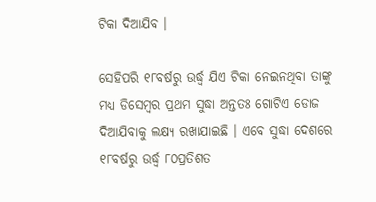ଟିକା ଦିଆଯିବ ।

ସେହିପରି ୧୮ବର୍ଷରୁ ଉର୍ଦ୍ଧ୍ୱ ଯିଏ ଟିକା ନେଇନଥିବା ତାଙ୍କୁ ମଧ୍ୟ ଡିସେମ୍ବର ପ୍ରଥମ ସୁଦ୍ଧା ଅନ୍ତତଃ ଗୋଟିଏ ଡୋଜ ଦିଆଯିବାକୁ ଲକ୍ଷ୍ୟ ରଖାଯାଇଛି । ଏବେ ସୁଦ୍ଧା ଦେଶରେ ୧୮ବର୍ଷରୁ ଉର୍ଦ୍ଧ୍ୱ ୮୦ପ୍ରତିଶତ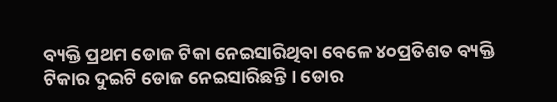ବ୍ୟକ୍ତି ପ୍ରଥମ ଡୋଜ ଟିକା ନେଇସାରିଥିବା ବେଳେ ୪୦ପ୍ରତିଶତ ବ୍ୟକ୍ତି ଟିକାର ଦୁଇଟି ଡୋଜ ନେଇସାରିଛନ୍ତି । ଡୋର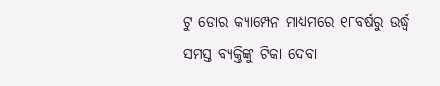ଟୁ ଡୋର କ୍ୟାମ୍ପେନ ମାଧ୍ୟମରେ ୧୮ବର୍ଷରୁ ଉର୍ଦ୍ଧ୍ୱ ସମସ୍ତ ବ୍ୟକ୍ତିଙ୍କୁ ଟିକା ଦେବା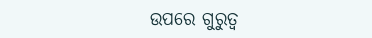ଉପରେ ଗୁରୁତ୍ୱ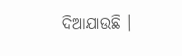ଦିଆଯାଉଛି ।